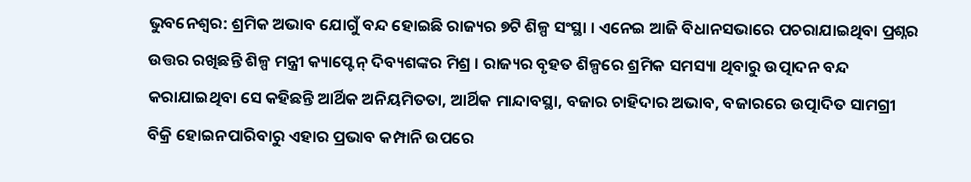ଭୁବନେଶ୍ୱର: ଶ୍ରମିକ ଅଭାବ ଯୋଗୁଁ ବନ୍ଦ ହୋଇଛି ରାଜ୍ୟର ୭ଟି ଶିଳ୍ପ ସଂସ୍ଥା । ଏନେଇ ଆଜି ବିଧାନସଭାରେ ପଚରାଯାଇଥିବା ପ୍ରଶ୍ନର ଉତ୍ତର ରଖିଛନ୍ତି ଶିଳ୍ପ ମନ୍ତ୍ରୀ କ୍ୟାପ୍ଟେନ୍ ଦିବ୍ୟଶଙ୍କର ମିଶ୍ର । ରାଜ୍ୟର ବୃହତ ଶିଳ୍ପରେ ଶ୍ରମିକ ସମସ୍ୟା ଥିବାରୁ ଉତ୍ପାଦନ ବନ୍ଦ କରାଯାଇଥିବା ସେ କହିଛନ୍ତି ଆର୍ଥିକ ଅନିୟମିତତା, ଆର୍ଥିକ ମାନ୍ଦାବସ୍ଥା, ବଜାର ଚାହିଦାର ଅଭାବ, ବଜାରରେ ଉତ୍ପାଦିତ ସାମଗ୍ରୀ ବିକ୍ରି ହୋଇନପାରିବାରୁ ଏହାର ପ୍ରଭାବ କମ୍ପାନି ଉପରେ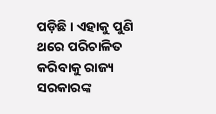ପଡ଼ିଛି । ଏହାକୁ ପୁଣି ଥରେ ପରିଚାଳିତ କରିବାକୁ ରାଜ୍ୟ ସରକାରଙ୍କ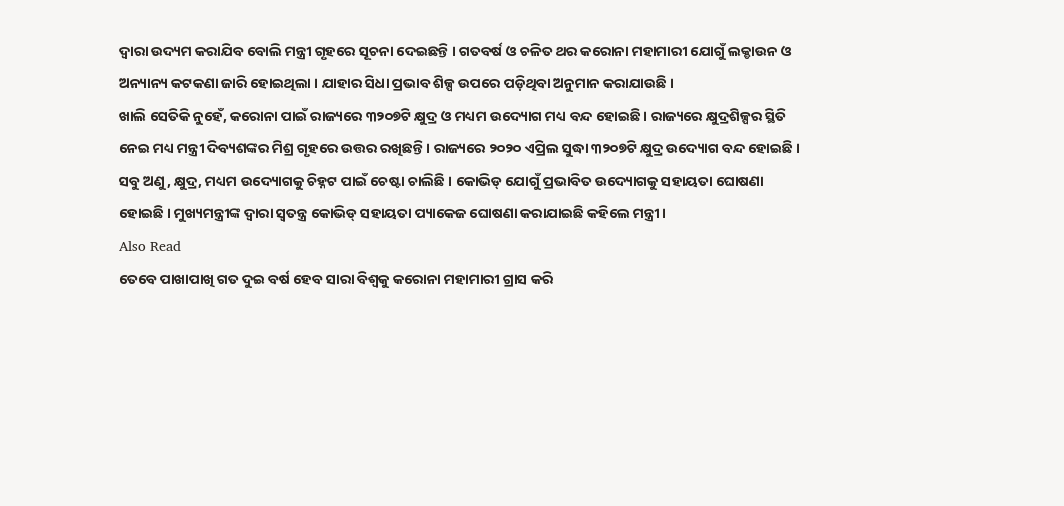ଦ୍ୱାରା ଉଦ୍ୟମ କରାଯିବ ବୋଲି ମନ୍ତ୍ରୀ ଗୃହରେ ସୂଚନା ଦେଇଛନ୍ତି । ଗତବର୍ଷ ଓ ଚଳିତ ଥର କରୋନା ମହାମାରୀ ଯୋଗୁଁ ଲକ୍ଡାଉନ ଓ ଅନ୍ୟାନ୍ୟ କଟକଣା ଜାରି ହୋଇଥିଲା । ଯାହାର ସିଧା ପ୍ରଭାବ ଶିଳ୍ପ ଉପରେ ପଡ଼ିଥିବା ଅନୁମାନ କରାଯାଉଛି ।
ଖାଲି ସେତିକି ନୁହେଁ, କରୋନା ପାଇଁ ରାଜ୍ୟରେ ୩୨୦୭ଟି କ୍ଷୁଦ୍ର ଓ ମଧ୍ୟମ ଉଦ୍ୟୋଗ ମଧ୍ୟ ବନ୍ଦ ହୋଇଛି । ରାଜ୍ୟରେ କ୍ଷୁଦ୍ରଶିଳ୍ପର ସ୍ଥିତି ନେଇ ମଧ୍ୟ ମନ୍ତ୍ରୀ ଦିବ୍ୟଶଙ୍କର ମିଶ୍ର ଗୃହରେ ଉତ୍ତର ରଖିଛନ୍ତି । ରାଜ୍ୟରେ ୨୦୨୦ ଏପ୍ରିଲ ସୁଦ୍ଧା ୩୨୦୭ଟି କ୍ଷୁଦ୍ର ଉଦ୍ୟୋଗ ବନ୍ଦ ହୋଇଛି । ସବୁ ଅଣୁ, କ୍ଷୁଦ୍ର, ମଧ୍ୟମ ଉଦ୍ୟୋଗକୁ ଚିହ୍ନଟ ପାଇଁ ଚେଷ୍ଟା ଚାଲିଛି । କୋଭିଡ୍ ଯୋଗୁଁ ପ୍ରଭାବିତ ଉଦ୍ୟୋଗକୁ ସହାୟତା ଘୋଷଣା ହୋଇଛି । ମୁଖ୍ୟମନ୍ତ୍ରୀଙ୍କ ଦ୍ୱାରା ସ୍ୱତନ୍ତ୍ର କୋଭିଡ୍ ସହାୟତା ପ୍ୟାକେଜ ଘୋଷଣା କରାଯାଇଛି କହିଲେ ମନ୍ତ୍ରୀ ।
Also Read
ତେବେ ପାଖାପାଖି ଗତ ଦୁଇ ବର୍ଷ ହେବ ସାରା ବିଶ୍ୱକୁ କରୋନା ମହାମାରୀ ଗ୍ରାସ କରି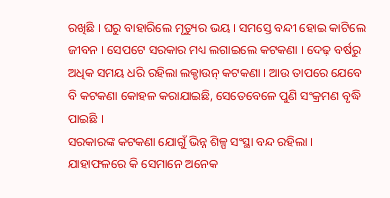ରଖିଛି । ଘରୁ ବାହାରିଲେ ମୃତ୍ୟୁର ଭୟ । ସମସ୍ତେ ବନ୍ଦୀ ହୋଇ କାଟିଲେ ଜୀବନ । ସେପଟେ ସରକାର ମଧ୍ୟ ଲଗାଇଲେ କଟକଣା । ଦେଢ଼ ବର୍ଷରୁ ଅଧିକ ସମୟ ଧରି ରହିଲା ଲକ୍ଡାଉନ୍ କଟକଣା । ଆଉ ତାପରେ ଯେବେ ବି କଟକଣା କୋହଳ କରାଯାଇଛି, ସେତେବେଳେ ପୁଣି ସଂକ୍ରମଣ ବୃଦ୍ଧି ପାଇଛି ।
ସରକାରଙ୍କ କଟକଣା ଯୋଗୁଁ ଭିନ୍ନ ଶିଳ୍ପ ସଂସ୍ଥା ବନ୍ଦ ରହିଲା । ଯାହାଫଳରେ କି ସେମାନେ ଅନେକ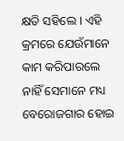କ୍ଷତି ସହିଲେ । ଏହି କ୍ରମରେ ଯେଉଁମାନେ କାମ କରିପାରଲେ ନାହିଁ ସେମାନେ ମଧ୍ୟ ବେରୋଜଗାର ହୋଇ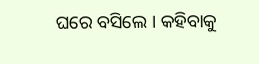ଘରେ ବସିଲେ । କହିବାକୁ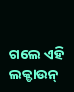ଗଲେ ଏହି ଲକ୍ଡାଉନ୍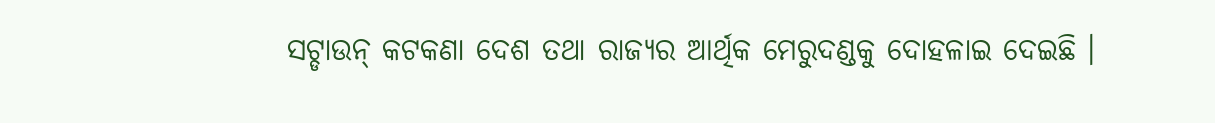ସଟ୍ଡାଉନ୍ କଟକଣା ଦେଶ ତଥା ରାଜ୍ୟର ଆର୍ଥିକ ମେରୁଦଣ୍ଡକୁ ଦୋହଳାଇ ଦେଇଛି ।